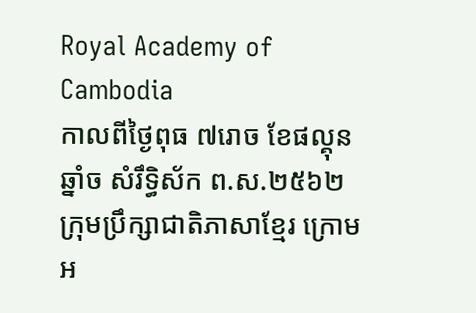Royal Academy of Cambodia
កាលពីថ្ងៃពុធ ៧រោច ខែផល្គុន ឆ្នាំច សំរឹទ្ធិស័ក ព.ស.២៥៦២ ក្រុមប្រឹក្សាជាតិភាសាខ្មែរ ក្រោមអ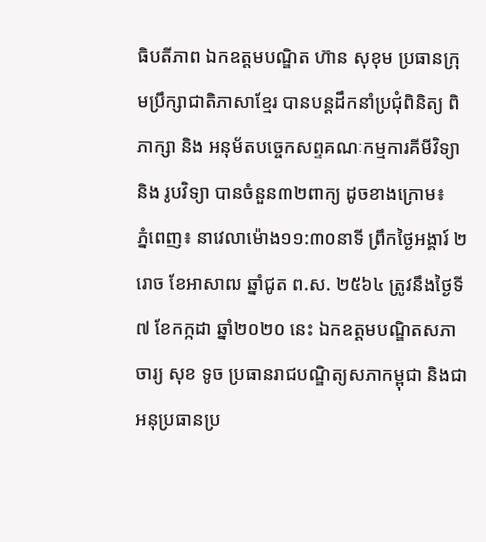ធិបតីភាព ឯកឧត្តមបណ្ឌិត ហ៊ាន សុខុម ប្រធានក្រុមប្រឹក្សាជាតិភាសាខ្មែរ បានបន្តដឹកនាំប្រជុំពិនិត្យ ពិភាក្សា និង អនុម័តបច្ចេកសព្ទគណៈកម្មការគីមីវិទ្យា និង រូបវិទ្យា បានចំនួន៣២ពាក្យ ដូចខាងក្រោម៖
ភ្នំពេញ៖ នាវេលាម៉ោង១១:៣០នាទី ព្រឹកថ្ងៃអង្គារ៍ ២រោច ខែអាសាឍ ឆ្នាំជូត ព.ស. ២៥៦៤ ត្រូវនឹងថ្ងៃទី៧ ខែកក្កដា ឆ្នាំ២០២០ នេះ ឯកឧត្ដមបណ្ឌិតសភាចារ្យ សុខ ទូច ប្រធានរាជបណ្ឌិត្យសភាកម្ពុជា និងជាអនុប្រធានប្រ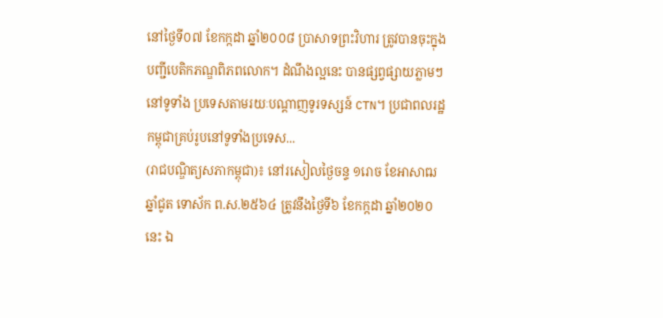នៅថ្ងៃទី០៧ ខែកក្កដា ឆ្នាំ២០០៨ ប្រាសាទព្រះវិហារ ត្រូវបានចុះក្នុងបញ្ជីបេតិកភណ្ឌពិភពលោក។ ដំណឹងល្អនេះ បានផ្សព្វផ្សាយភ្លាមៗនៅទូទាំង ប្រទេសតាមរយៈបណ្ដាញទូរទស្សន៍ CTN។ ប្រជាពលរដ្ឋកម្ពុជាគ្រប់រូបនៅទូទាំងប្រទេស...
(រាជបណ្ឌិត្យសភាកម្ពុជា)៖ នៅរសៀលថ្ងៃចន្ទ ១រោច ខែអាសាឍ ឆ្នាំជូត ទោស័ក ព.ស.២៥៦៤ ត្រូវនឹងថ្ងៃទី៦ ខែកក្កដា ឆ្នាំ២០២០នេះ ឯ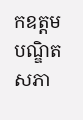កឧត្តមបណ្ឌិតសភា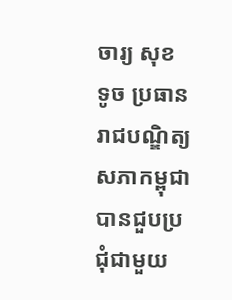ចារ្យ សុខ ទូច ប្រធានរាជបណ្ឌិត្យសភាកម្ពុជាបានជួបប្រជុំជាមួយ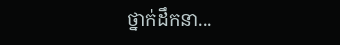ថ្នាក់ដឹកនា...